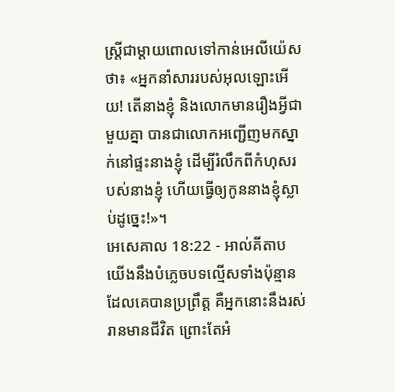ស្ត្រីជាម្តាយពោលទៅកាន់អេលីយ៉េសថា៖ «អ្នកនាំសាររបស់អុលឡោះអើយ! តើនាងខ្ញុំ និងលោកមានរឿងអ្វីជាមួយគ្នា បានជាលោកអញ្ជើញមកស្នាក់នៅផ្ទះនាងខ្ញុំ ដើម្បីរំលឹកពីកំហុសរបស់នាងខ្ញុំ ហើយធ្វើឲ្យកូននាងខ្ញុំស្លាប់ដូច្នេះ!»។
អេសេគាល 18:22 - អាល់គីតាប យើងនឹងបំភ្លេចបទល្មើសទាំងប៉ុន្មានដែលគេបានប្រព្រឹត្ត គឺអ្នកនោះនឹងរស់រានមានជីវិត ព្រោះតែអំ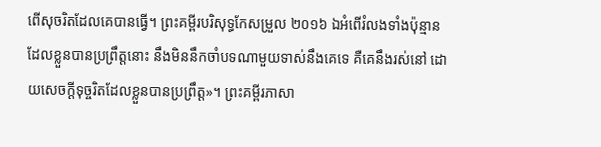ពើសុចរិតដែលគេបានធ្វើ។ ព្រះគម្ពីរបរិសុទ្ធកែសម្រួល ២០១៦ ឯអំពើរំលងទាំងប៉ុន្មានដែលខ្លួនបានប្រព្រឹត្តនោះ នឹងមិននឹកចាំបទណាមួយទាស់នឹងគេទេ គឺគេនឹងរស់នៅ ដោយសេចក្ដីទុច្ចរិតដែលខ្លួនបានប្រព្រឹត្ត»។ ព្រះគម្ពីរភាសា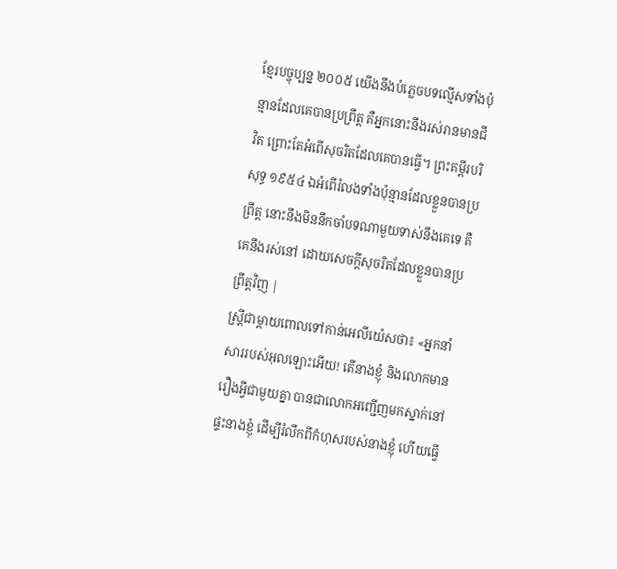ខ្មែរបច្ចុប្បន្ន ២០០៥ យើងនឹងបំភ្លេចបទល្មើសទាំងប៉ុន្មានដែលគេបានប្រព្រឹត្ត គឺអ្នកនោះនឹងរស់រានមានជីវិត ព្រោះតែអំពើសុចរិតដែលគេបានធ្វើ។ ព្រះគម្ពីរបរិសុទ្ធ ១៩៥៤ ឯអំពើរំលងទាំងប៉ុន្មានដែលខ្លួនបានប្រព្រឹត្ត នោះនឹងមិននឹកចាំបទណាមួយទាស់នឹងគេទេ គឺគេនឹងរស់នៅ ដោយសេចក្ដីសុចរិតដែលខ្លួនបានប្រព្រឹត្តវិញ |
ស្ត្រីជាម្តាយពោលទៅកាន់អេលីយ៉េសថា៖ «អ្នកនាំសាររបស់អុលឡោះអើយ! តើនាងខ្ញុំ និងលោកមានរឿងអ្វីជាមួយគ្នា បានជាលោកអញ្ជើញមកស្នាក់នៅផ្ទះនាងខ្ញុំ ដើម្បីរំលឹកពីកំហុសរបស់នាងខ្ញុំ ហើយធ្វើ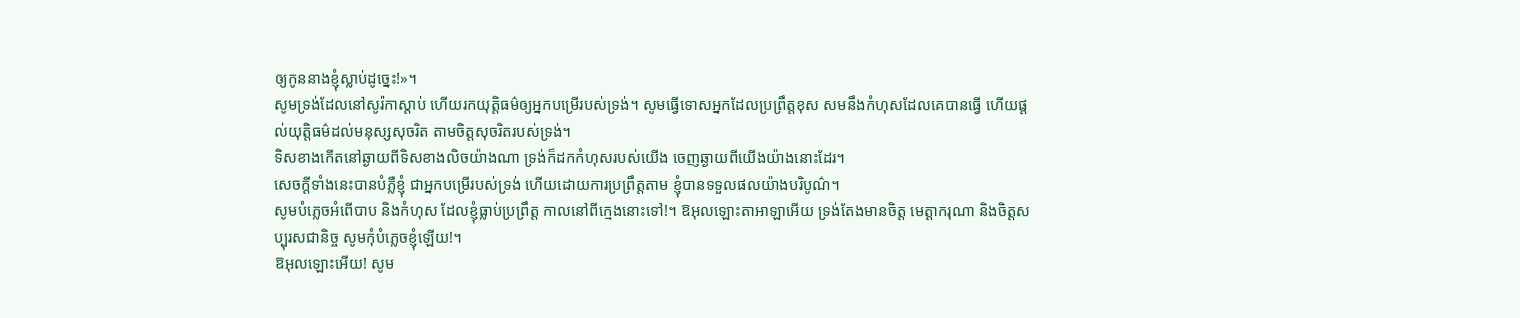ឲ្យកូននាងខ្ញុំស្លាប់ដូច្នេះ!»។
សូមទ្រង់ដែលនៅសូរ៉កាស្តាប់ ហើយរកយុត្តិធម៌ឲ្យអ្នកបម្រើរបស់ទ្រង់។ សូមធ្វើទោសអ្នកដែលប្រព្រឹត្តខុស សមនឹងកំហុសដែលគេបានធ្វើ ហើយផ្តល់យុត្តិធម៌ដល់មនុស្សសុចរិត តាមចិត្តសុចរិតរបស់ទ្រង់។
ទិសខាងកើតនៅឆ្ងាយពីទិសខាងលិចយ៉ាងណា ទ្រង់ក៏ដកកំហុសរបស់យើង ចេញឆ្ងាយពីយើងយ៉ាងនោះដែរ។
សេចក្ដីទាំងនេះបានបំភ្លឺខ្ញុំ ជាអ្នកបម្រើរបស់ទ្រង់ ហើយដោយការប្រព្រឹត្តតាម ខ្ញុំបានទទួលផលយ៉ាងបរិបូណ៌។
សូមបំភ្លេចអំពើបាប និងកំហុស ដែលខ្ញុំធ្លាប់ប្រព្រឹត្ត កាលនៅពីក្មេងនោះទៅ!។ ឱអុលឡោះតាអាឡាអើយ ទ្រង់តែងមានចិត្ត មេត្តាករុណា និងចិត្តសប្បុរសជានិច្ច សូមកុំបំភ្លេចខ្ញុំឡើយ!។
ឱអុលឡោះអើយ! សូម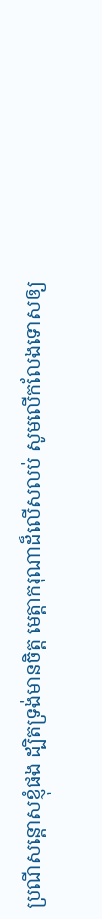ប្រណីសន្ដោសខ្ញុំផង ដ្បិតទ្រង់មានចិត្ត មេត្តាករុណាដ៏លើសលប់ សូមលើកលែងទោសឲ្យ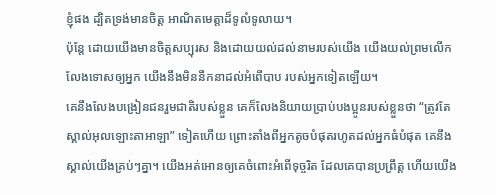ខ្ញុំផង ដ្បិតទ្រង់មានចិត្ត អាណិតមេត្តាដ៏ទូលំទូលាយ។
ប៉ុន្តែ ដោយយើងមានចិត្តសប្បុរស និងដោយយល់ដល់នាមរបស់យើង យើងយល់ព្រមលើកលែងទោសឲ្យអ្នក យើងនឹងមិននឹកនាដល់អំពើបាប របស់អ្នកទៀតឡើយ។
គេនឹងលែងបង្រៀនជនរួមជាតិរបស់ខ្លួន គេក៏លែងនិយាយប្រាប់បងប្អូនរបស់ខ្លួនថា “ត្រូវតែស្គាល់អុលឡោះតាអាឡា” ទៀតហើយ ព្រោះតាំងពីអ្នកតូចបំផុតរហូតដល់អ្នកធំបំផុត គេនឹងស្គាល់យើងគ្រប់ៗគ្នា។ យើងអត់អោនឲ្យគេចំពោះអំពើទុច្ចរិត ដែលគេបានប្រព្រឹត្ត ហើយយើង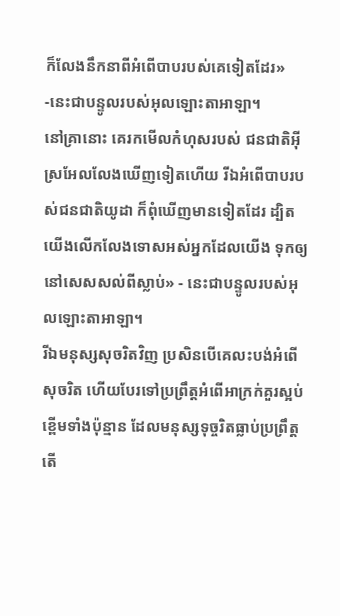ក៏លែងនឹកនាពីអំពើបាបរបស់គេទៀតដែរ» -នេះជាបន្ទូលរបស់អុលឡោះតាអាឡា។
នៅគ្រានោះ គេរកមើលកំហុសរបស់ ជនជាតិអ៊ីស្រអែលលែងឃើញទៀតហើយ រីឯអំពើបាបរបស់ជនជាតិយូដា ក៏ពុំឃើញមានទៀតដែរ ដ្បិតយើងលើកលែងទោសអស់អ្នកដែលយើង ទុកឲ្យនៅសេសសល់ពីស្លាប់» - នេះជាបន្ទូលរបស់អុលឡោះតាអាឡា។
រីឯមនុស្សសុចរិតវិញ ប្រសិនបើគេលះបង់អំពើសុចរិត ហើយបែរទៅប្រព្រឹត្តអំពើអាក្រក់គួរស្អប់ខ្ពើមទាំងប៉ុន្មាន ដែលមនុស្សទុច្ចរិតធ្លាប់ប្រព្រឹត្ត តើ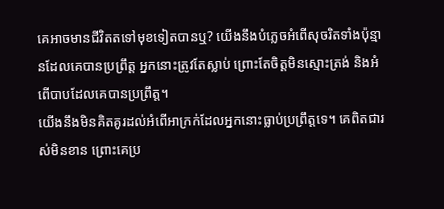គេអាចមានជីវិតតទៅមុខទៀតបានឬ? យើងនឹងបំភ្លេចអំពើសុចរិតទាំងប៉ុន្មានដែលគេបានប្រព្រឹត្ត អ្នកនោះត្រូវតែស្លាប់ ព្រោះតែចិត្តមិនស្មោះត្រង់ និងអំពើបាបដែលគេបានប្រព្រឹត្ត។
យើងនឹងមិនគិតគូរដល់អំពើអាក្រក់ដែលអ្នកនោះធ្លាប់ប្រព្រឹត្តទេ។ គេពិតជារស់មិនខាន ព្រោះគេប្រ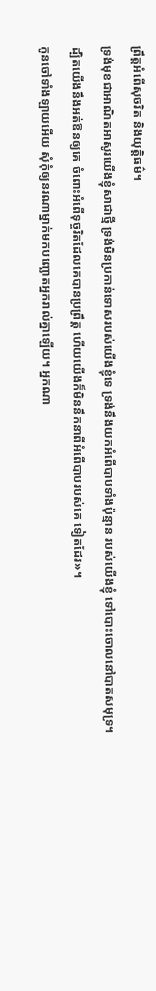ព្រឹត្តអំពើសុចរិត និងយុត្តិធម៌។
ទ្រង់មុខជាអាណិតអាសូរយើងខ្ញុំសាជាថ្មី ទ្រង់មិនប្រកាន់ទោសរបស់យើងខ្ញុំទេ ទ្រង់នឹងយកអំពើបាបទាំងប៉ុន្មាន របស់យើងខ្ញុំ ទៅបោះចោលនៅបាតសមុទ្រ។
ដ្បិតយើងនឹងអត់ឱនឲ្យគេ ចំពោះអំពើទុច្ចរិតដែលគេបានប្រព្រឹត្ដ ហើយយើងក៏មិននឹកនាពីអំពើបាបរបស់គេ ទៀតដែរ»។
កូនចៅទាំងឡាយអើយ សុំកុំឲ្យនរណាម្នាក់មកបញ្ឆោតអ្នករាល់គ្នាឡើយ។ អ្នកណា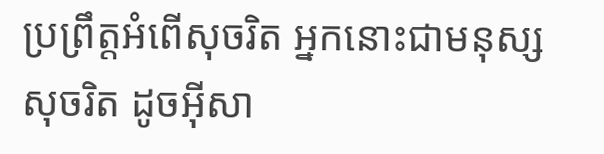ប្រព្រឹត្ដអំពើសុចរិត អ្នកនោះជាមនុស្សសុចរិត ដូចអ៊ីសា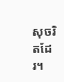សុចរិតដែរ។